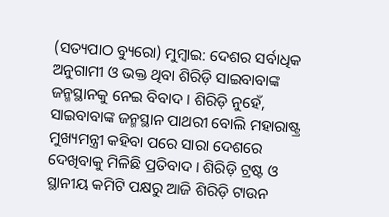(ସତ୍ୟପାଠ ବ୍ୟୁରୋ) ମୁମ୍ବାଇ: ଦେଶର ସର୍ବାଧିକ ଅନୁଗାମୀ ଓ ଭକ୍ତ ଥିବା ଶିରିଡ଼ି ସାଇବାବାଙ୍କ ଜନ୍ମସ୍ଥାନକୁ ନେଇ ବିବାଦ । ଶିରିଡ଼ି ନୁହେଁ, ସାଇବାବାଙ୍କ ଜନ୍ମସ୍ଥାନ ପାଥରୀ ବୋଲି ମହାରାଷ୍ଟ୍ର ମୁଖ୍ୟମନ୍ତ୍ରୀ କହିବା ପରେ ସାରା ଦେଶରେ ଦେଖିବାକୁ ମିଳିଛି ପ୍ରତିବାଦ । ଶିରିଡ଼ି ଟ୍ରଷ୍ଟ ଓ ସ୍ଥାନୀୟ କମିଟି ପକ୍ଷରୁ ଆଜି ଶିରିଡ଼ି ଟାଉନ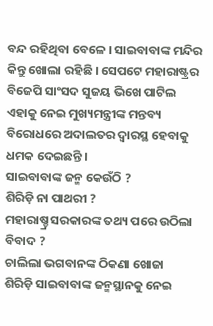ବନ୍ଦ ରହିଥିବା ବେଳେ । ସାଇବାବାଙ୍କ ମନ୍ଦିର କିନ୍ତୁ ଖୋଲା ରହିଛି । ସେପଟେ ମହାରାଷ୍ଟ୍ରର ବିଜେପି ସାଂସଦ ସୁଜୟ ଭିଖେ ପାଟିଲ ଏହାକୁ ନେଇ ମୁଖ୍ୟମନ୍ତ୍ରୀଙ୍କ ମନ୍ତବ୍ୟ ବିରୋଧରେ ଅଦାଲତର ଦ୍ବାରସ୍ଥ ହେବାକୁ ଧମକ ଦେଇଛନ୍ତି ।
ସାଇବାବାଙ୍କ ଜନ୍ମ କେଉଁଠି ?
ଶିରିଡ଼ି ନା ପାଥରୀ ?
ମହାରାଷ୍ଚ୍ର ସରକାରଙ୍କ ତଥ୍ୟ ପରେ ଉଠିଲା ବିବାଦ ?
ଚାଲିଲା ଭଗବାନଙ୍କ ଠିକଣା ଖୋଜା
ଶିରିଡ଼ି ସାଇବାବାଙ୍କ ଜନ୍ମସ୍ଥାନକୁ ନେଇ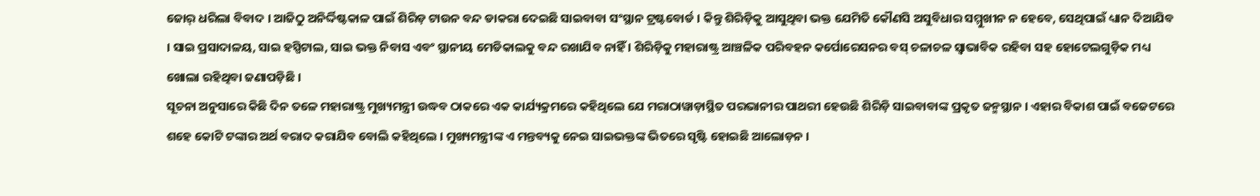ଜୋର୍ ଧରିଲା ବିବାଦ । ଆଜିଠୁ ଅନିର୍ଦ୍ଦିଷ୍ଟକାଳ ପାଇଁ ଶିରିଡ଼ ଟାଉନ ବନ୍ଦ ଡାକରା ଦେଇଛି ସାଇବାବା ସଂସ୍ଥାନ ଟ୍ରଷ୍ଟବୋର୍ଡ । କିନ୍ତୁ ଶିରିଡ଼ିକୁ ଆସୁଥିବା ଭକ୍ତ ଯେମିତି କୌଣସି ଅସୁବିଧାର ସମ୍ମୁଖୀନ ନ ହେବେ, ସେଥିପାଇଁ ଧ୍ୟାନ ଦିଆଯିବ । ସାଇ ପ୍ରସାଦାଳୟ, ସାଇ ହସ୍ପିଟାଲ, ସାଇ ଭକ୍ତ ନିବାସ ଏବଂ ସ୍ଥାନୀୟ ମେଡିକାଲକୁ ବନ୍ଦ ରଖାଯିବ ନାହିଁ । ଶିରିଡ଼ିକୁ ମହାରାଷ୍ଟ୍ର ଆଞ୍ଚଳିକ ପରିବହନ କର୍ପୋରେସନର ବସ୍ ଚଳାଚଳ ସ୍ବାଭାବିକ ରହିବା ସହ ହୋଟେଲଗୁଡ଼ିକ ମଧ୍ୟ ଖୋଲା ରହିଥିବା ଜଣାପଡ଼ିଛି ।
ସୂଚନା ଅନୁସାରେ କିଛି ଦିନ ତଳେ ମହାରାଷ୍ଟ୍ର ମୁଖ୍ୟମନ୍ତ୍ରୀ ଉଦ୍ଧବ ଠାକରେ ଏକ କାର୍ଯ୍ୟକ୍ରମରେ କହିଥିଲେ ଯେ ମରାଠାୱାଡ଼ାସ୍ଥିତ ପରଭାନୀର ପାଥରୀ ହେଉଛି ଶିରିଡ଼ି ସାଇବାବାଙ୍କ ପ୍ରକୃତ ଜନ୍ମସ୍ଥାନ । ଏହାର ବିକାଶ ପାଇଁ ବଜେଟରେ ଶହେ କୋଟି ଟଙ୍କାର ଅର୍ଥ ବରାଦ କରାଯିବ ବୋଲି କହିଥିଲେ । ମୁଖ୍ୟମନ୍ତ୍ରୀଙ୍କ ଏ ମନ୍ତବ୍ୟକୁ ନେଇ ସାଇଭକ୍ତଙ୍କ ଭିତରେ ସୃଷ୍ଟି ହୋଇଛି ଆଲୋଡ଼ନ ।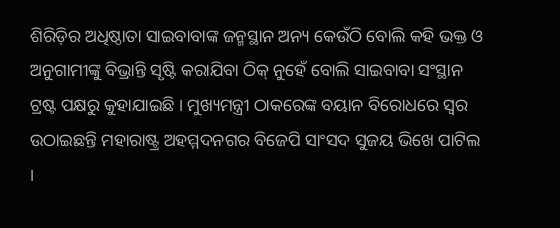ଶିରିଡ଼ିର ଅଧିଷ୍ଠାତା ସାଇବାବାଙ୍କ ଜନ୍ମସ୍ଥାନ ଅନ୍ୟ କେଉଁଠି ବୋଲି କହି ଭକ୍ତ ଓ ଅନୁଗାମୀଙ୍କୁ ବିଭ୍ରାନ୍ତି ସୃଷ୍ଟି କରାଯିବା ଠିକ୍ ନୁହେଁ ବୋଲି ସାଇବାବା ସଂସ୍ଥାନ ଟ୍ରଷ୍ଟ ପକ୍ଷରୁ କୁହାଯାଇଛି । ମୁଖ୍ୟମନ୍ତ୍ରୀ ଠାକରେଙ୍କ ବୟାନ ବିରୋଧରେ ସ୍ବର ଉଠାଇଛନ୍ତି ମହାରାଷ୍ଟ୍ର ଅହମ୍ମଦନଗର ବିଜେପି ସାଂସଦ ସୁଜୟ ଭିଖେ ପାଟିଲ ।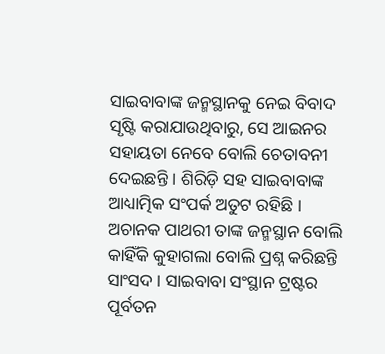ସାଇବାବାଙ୍କ ଜନ୍ମସ୍ଥାନକୁ ନେଇ ବିବାଦ ସୃଷ୍ଟି କରାଯାଉଥିବାରୁ, ସେ ଆଇନର ସହାୟତା ନେବେ ବୋଲି ଚେତାବନୀ ଦେଇଛନ୍ତି । ଶିରିଡ଼ି ସହ ସାଇବାବାଙ୍କ ଆଧ୍ୟାତ୍ମିକ ସଂପର୍କ ଅତୁଟ ରହିଛି । ଅଚାନକ ପାଥରୀ ତାଙ୍କ ଜନ୍ମସ୍ଥାନ ବୋଲି କାହିଁକି କୁହାଗଲା ବୋଲି ପ୍ରଶ୍ନ କରିଛନ୍ତି ସାଂସଦ । ସାଇବାବା ସଂସ୍ଥାନ ଟ୍ରଷ୍ଟର ପୂର୍ବତନ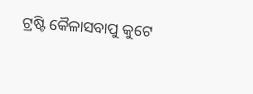ଟ୍ରଷ୍ଟି କୈଳାସବାପୁ କୁଟେ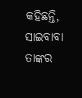କହିଛନ୍ତି, ସାଇବାବା ତାଙ୍କର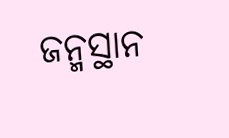ଜନ୍ମସ୍ଥାନ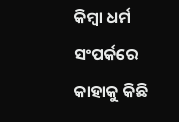କିମ୍ବା ଧର୍ମ ସଂପର୍କରେ କାହାକୁ କିଛି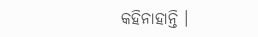କହିନାହାନ୍ତି ।